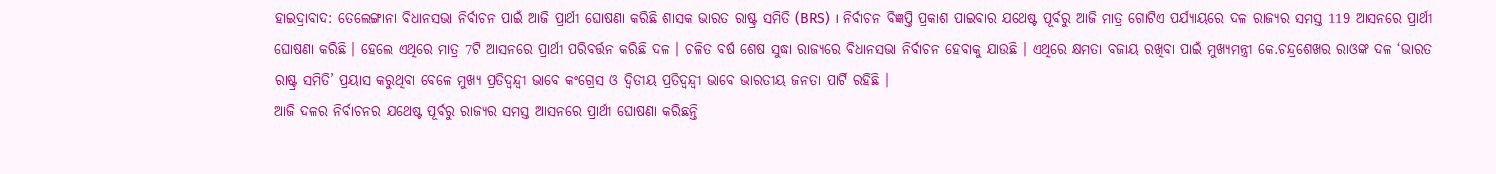ହାଇଦ୍ରାବାଦ: ତେଲେଙ୍ଗାନା ବିଧାନସଭା ନିର୍ବାଚନ ପାଇଁ ଆଜି ପ୍ରାର୍ଥୀ ଘୋଷଣା କରିଛି ଶାସକ ଭାରତ ରାଷ୍ଟ୍ର ସମିତି (BRS) । ନିର୍ବାଚନ ବିଜ୍ଞପ୍ତି ପ୍ରକାଶ ପାଇବାର ଯଥେଷ୍ଟ ପୂର୍ବରୁ ଆଜି ମାତ୍ର ଗୋଟିଏ ପର୍ଯ୍ୟାୟରେ ଦଳ ରାଜ୍ୟର ସମସ୍ତ 119 ଆସନରେ ପ୍ରାର୍ଥୀ ଘୋଷଣା କରିଛି । ହେଲେ ଏଥିରେ ମାତ୍ର 7ଟି ଆସନରେ ପ୍ରାର୍ଥୀ ପରିବର୍ତ୍ତନ କରିଛି ଦଳ । ଚଳିତ ବର୍ଷ ଶେଷ ସୁଦ୍ଧା ରାଜ୍ୟରେ ବିଧାନସଭା ନିର୍ବାଚନ ହେବାକୁ ଯାଉଛି । ଏଥିରେ କ୍ଷମତା ବଜାୟ ରଖିବା ପାଇଁ ମୁଖ୍ଯମନ୍ତ୍ରୀ କେ.ଚନ୍ଦ୍ରଶେଖର ରାଓଙ୍କ ଦଳ ‘ଭାରତ ରାଷ୍ଟ୍ର ସମିତି’ ପ୍ରୟାସ କରୁଥିବା ବେଳେ ମୁଖ୍ୟ ପ୍ରତିଦ୍ବନ୍ଦ୍ବୀ ଭାବେ କଂଗ୍ରେସ ଓ ଦ୍ବିତୀୟ ପ୍ରତିଦ୍ବନ୍ଦ୍ବୀ ଭାବେ ଭାରତୀୟ ଜନତା ପାର୍ଟି ରହିଛି ।
ଆଜି ଦଳର ନିର୍ବାଚନର ଯଥେଷ୍ଟ ପୂର୍ବରୁ ରାଜ୍ୟର ସମସ୍ତ ଆସନରେ ପ୍ରାର୍ଥୀ ଘୋଷଣା କରିଛନ୍ତି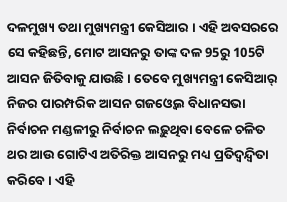ଦଳମୁଖ୍ୟ ତଥା ମୁଖ୍ୟମନ୍ତ୍ରୀ କେସିଆର । ଏହି ଅବସରରେ ସେ କହିଛନ୍ତି, ମୋଟ ଆସନରୁ ତାଙ୍କ ଦଳ 95ରୁ 105ଟି ଆସନ ଜିତିବାକୁ ଯାଉଛି । ତେବେ ମୁଖ୍ୟମନ୍ତ୍ରୀ କେସିଆର୍ ନିଜର ପାରମ୍ପରିକ ଆସନ ଗଜଓ୍ବେଲ ବିଧାନସଭା ନିର୍ବାଚନ ମଣ୍ଡଳୀରୁ ନିର୍ବାଚନ ଲଢ଼ୁଥିବା ବେଳେ ଚଳିତ ଥର ଆଉ ଗୋଟିଏ ଅତିରିକ୍ତ ଆସନରୁ ମଧ୍ୟ ପ୍ରତିଦ୍ବନ୍ଦ୍ବିତା କରିବେ । ଏହି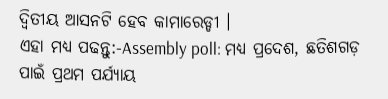ଦ୍ବିତୀୟ ଆସନଟି ହେବ କାମାରେଡ୍ଡୀ ।
ଏହା ମଧ୍ୟ ପଢନ୍ତୁ:-Assembly poll: ମଧ୍ୟ ପ୍ରଦେଶ, ଛତିଶଗଡ଼ ପାଇଁ ପ୍ରଥମ ପର୍ଯ୍ୟାୟ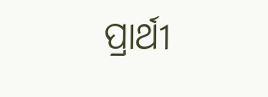ପ୍ରାର୍ଥୀ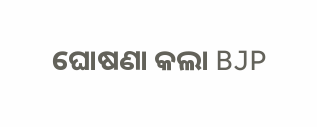ଘୋଷଣା କଲା BJP